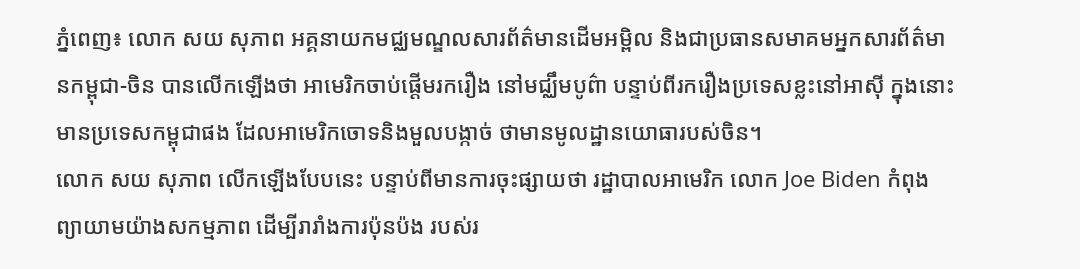ភ្នំពេញ៖ លោក សយ សុភាព អគ្គនាយកមជ្ឈមណ្ឌលសារព័ត៌មានដើមអម្ពិល និងជាប្រធានសមាគមអ្នកសារព័ត៌មានកម្ពុជា-ចិន បានលើកឡើងថា អាមេរិកចាប់ផ្ដើមរករឿង នៅមជ្ឈឹមបូព៌ា បន្ទាប់ពីរករឿងប្រទេសខ្លះនៅអាស៊ី ក្នុងនោះមានប្រទេសកម្ពុជាផង ដែលអាមេរិកចោទនិងមួលបង្កាច់ ថាមានមូលដ្ឋានយោធារបស់ចិន។
លោក សយ សុភាព លើកឡើងបែបនេះ បន្ទាប់ពីមានការចុះផ្សាយថា រដ្ឋាបាលអាមេរិក លោក Joe Biden កំពុងព្យាយាមយ៉ាងសកម្មភាព ដើម្បីរារាំងការប៉ុនប៉ង របស់រ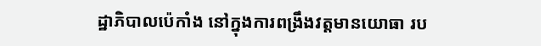ដ្ឋាភិបាលប៉េកាំង នៅក្នុងការពង្រឹងវត្តមានយោធា រប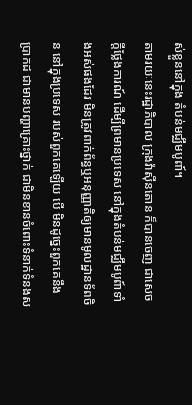ស់ខ្លួននៅក្នុង តំបន់មជ្ឈឹមបូពា៍។
តាមរយៈនេះរដ្ឋាភិបាល ក្រុងវ៉ាស៊ីនតោន ក៏បានចេញ ជាសេចក្តីថ្លែងការណ៍ ដើម្បីព្រមានប្រទេស នៅក្នុងតំបន់មជ្ឈឹមបូព៍ាទាំងអស់ផងដែរ មិនត្រូវពាក់ព័ន្ធឬអនុញ្ញាតិឲ្យមានមូលដ្ឋានទ័ពចិន នៅក្នុងប្រទេស របស់ពួកគេឡើយ បើ មិនដូច្នេះពួកគេនឹងប្រាកដ ជាមានបញ្ហាគ្រោះថ្នាក់ ជាមិនខានចំពោះទំនាក់ទំនងស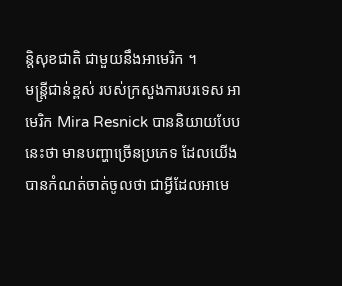ន្តិសុខជាតិ ជាមួយនឹងអាមេរិក ។
មន្ត្រីជាន់ខ្ពស់ របស់ក្រសួងការបរទេស អាមេរិក Mira Resnick បាននិយាយបែបនេះថា មានបញ្ហាច្រើនប្រភេទ ដែលយើងបានកំណត់ចាត់ចូលថា ជាអ្វីដែលអាមេ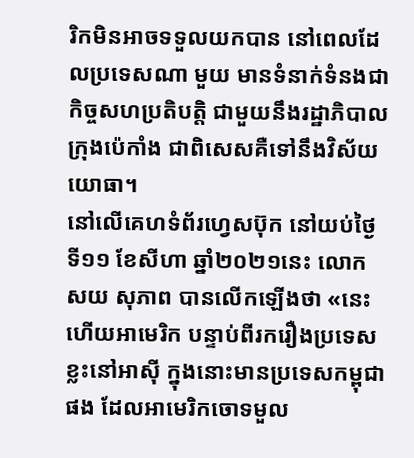រិកមិនអាចទទួលយកបាន នៅពេលដែលប្រទេសណា មួយ មានទំនាក់ទំនងជាកិច្ចសហប្រតិបត្តិ ជាមួយនឹងរដ្ឋាភិបាលក្រុងប៉េកាំង ជាពិសេសគឺទៅនឹងវិស័យយោធា។
នៅលើគេហទំព័រហ្វេសប៊ុក នៅយប់ថ្ងៃទី១១ ខែសីហា ឆ្នាំ២០២១នេះ លោក សយ សុភាព បានលើកឡើងថា «នេះហើយអាមេរិក បន្ទាប់ពីរករឿងប្រទេសខ្លះនៅអាស៊ី ក្នុងនោះមានប្រទេសកម្ពុជាផង ដែលអាមេរិកចោទមួល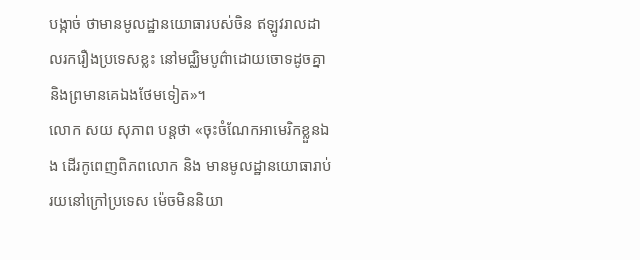បង្កាច់ ថាមានមូលដ្ឋានយោធារបស់ចិន ឥឡូវរាលដាលរករឿងប្រទេសខ្លះ នៅមជ្ឈិមបូព៌ាដោយចោទដូចគ្នា និងព្រមានគេឯងថែមទៀត»។
លោក សយ សុភាព បន្តថា «ចុះចំណែកអាមេរិកខ្លួនឯង ដើរកូពេញពិភពលោក និង មានមូលដ្ឋានយោធារាប់រយនៅក្រៅប្រទេស ម៉េចមិននិយា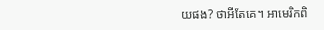យផង? ថាអីតែគេ។ អាមេរិកពិ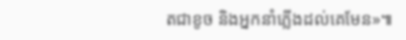តជាខូច និងអ្នកនាំភ្លើងដល់គេមែន»៕